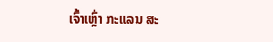ເຈົ້າເຫຼົ່າ ກະແລນ ສະ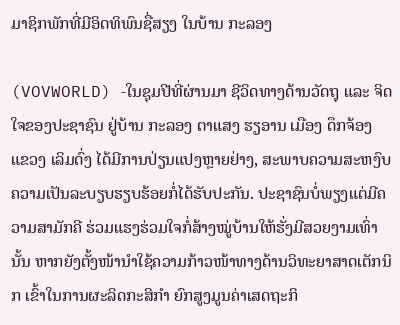ມາຊິກພັກທີ່ມີອິດທິພົນຊື່ສຽງ ໃນບ້ານ ກະລອງ

(VOVWORLD) -ໃນຊຸມປີທີ່ຜ່ານມາ ຊີວິດທາງດ້ານວັດຖຸ ແລະ ຈິດໃຈຂອງປະຊາຊົນ ຢູ່ບ້ານ ກະລອງ ຕາແສງ ຮຽອານ ເມືອງ ດຶກຈ້ອງ ແຂວງ ເລິມດົ່ງ ໄດ້ມີການປ່ຽນແປງຫຼາຍຢ່າງ, ສະພາບຄວາມສະຫງົບ ຄວາມເປັນລະບຽບຮຽບຮ້ອຍກໍ່ໄດ້ຮັບປະກັນ. ປະຊາຊົນບໍ່ພຽງແຕ່ມີຄວາມສາມັກຄີ ຮ່ວມແຮງຮ່ວມໃຈກໍ່ສ້າງໝູ່ບ້ານໃຫ້ຮັ່ງມີສວຍງາມເທົ່ານັ້ນ ຫາກຍັງຕັ້ງໜ້ານຳໃຊ້ຄວາມກ້າວໜ້າທາງດ້ານວິທະຍາສາດເຕັກນິກ ເຂົ້າໃນການຜະລິດກະສິກຳ ຍົກສູງມູນຄ່າເສດຖະກິ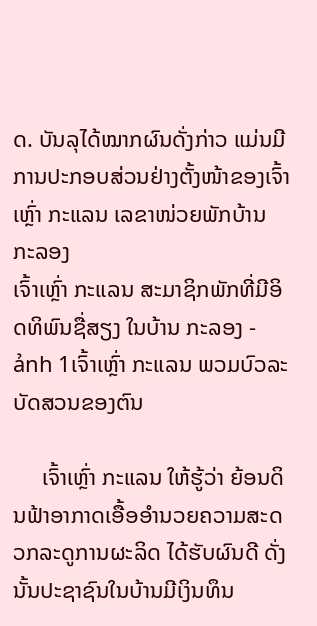ດ. ບັນລຸໄດ້ໝາກຜົນດັ່ງກ່າວ ແມ່ນມີການປະກອບສ່ວນຢ່າງຕັ້ງໜ້າຂອງເຈົ້າເຫຼົ່າ ກະແລນ ເລຂາໜ່ວຍພັກບ້ານ ກະລອງ
ເຈົ້າເຫຼົ່າ ກະແລນ ສະມາຊິກພັກທີ່ມີອິດທິພົນຊື່ສຽງ ໃນບ້ານ ກະລອງ - ảnh 1ເຈົ້າເຫຼົ່າ ກະແລນ ພວມບົວລະບັດສວນຂອງຕົນ

     ເຈົ້າເຫຼົ່າ ກະແລນ ໃຫ້ຮູ້ວ່າ ຍ້ອນດິນຟ້າອາກາດເອື້ອອຳນວຍຄວາມສະດວກລະດູການຜະລິດ ໄດ້ຮັບຜົນດີ ດັ່ງນັ້ນປະຊາຊົນໃນບ້ານມີເງິນທຶນ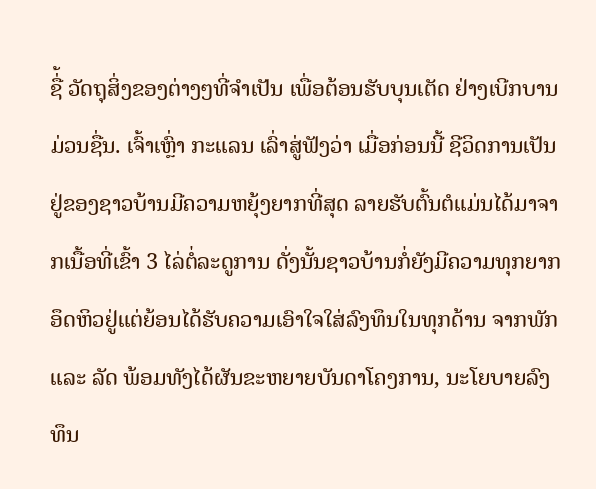ຊື່້ ວັດຖຸສິ່ງຂອງຕ່າງໆທີ່ຈຳເປັນ ເພື່ອຕ້ອນຮັບບຸນເຕັດ ຢ່າງເບີກບານມ່ວນຊື່ນ. ເຈົ້າເຫຼົ່າ ກະແລນ ເລົ່າສູ່ຟັງວ່າ ເມື່ອກ່ອນນີ້ ຊີວິດການເປັນຢູ່ຂອງຊາວບ້ານມີຄວາມຫຍຸ້ງຍາກທີ່ສຸດ ລາຍຮັບຕົ້ນຕໍແມ່ນໄດ້ມາຈາກເນື້ອທີ່ເຂົ້າ 3 ໄລ່ຕໍ່ລະດູການ ດັ່ງນັ້ນຊາວບ້ານກໍ່ຍັງມີຄວາມທຸກຍາກອຶດຫິວຢູ່ແຕ່ຍ້ອນໄດ້ຮັບຄວາມເອົາໃຈໃສ່ລົງທຶນໃນທຸກດ້ານ ຈາກພັກ ແລະ ລັດ ພ້ອມທັງໄດ້ຜັນຂະຫຍາຍບັນດາໂຄງການ, ນະໂຍບາຍລົງທຶນ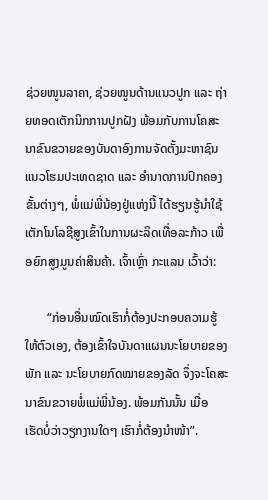ຊ່ວຍໜູນລາຄາ, ຊ່ວຍໜູນດ້ານແນວປູກ ແລະ ຖ່າຍທອດເຕັກນິກການປູກຝັງ ພ້ອມກັບການໂຄສະນາຂົນຂວາຍຂອງບັນດາອົງການຈັດຕັ້ງມະຫາຊົນ ແນວໂຮມປະເທດຊາດ ແລະ ອຳນາດການປົກຄອງຂັ້ນຕ່າງໆ, ພໍ່ແມ່ພີ່ນ້ອງຢູ່ແຫ່ງນີ້ ໄດ້ຮຽນຮູ້ນຳໃຊ້ເຕັກໂນໂລຊີສູງເຂົ້າໃນການຜະລິດເທື່ອລະກ້າວ ເພື່ອຍົກສູງມູນຄ່າສິນຄ້າ. ເຈົ້າເຫຼົ່າ ກະແລນ ເວົ້າວ່າ:

       “ກ່ອນອື່ນໝົດເຮົາກໍ່ຕ້ອງປະກອບຄວາມຮູ້ໃຫ້ຕົວເອງ, ຕ້ອງເຂົ້າໃຈບັນດາແຜນນະໂຍບາຍຂອງພັກ ແລະ ນະໂຍບາຍກົດໝາຍຂອງລັດ ຈຶ່ງຈະໂຄສະນາຂົນຂວາຍພໍ່ແມ່ພີ່ນ້ອງ. ພ້ອມກັນນັ້ນ ເມື່ອ ເຮັດບໍ່ວ່າວຽກງານໃດໆ ເຮົາກໍ່ຕ້ອງນຳໜ້າ”.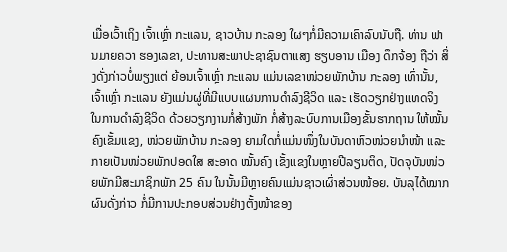ເມື່ອເວົ້າເຖິງ ເຈົ້າເຫຼົ່າ ກະແລນ, ຊາວບ້ານ ກະລອງ ໃຜໆກໍ່ມີຄວາມເຄົາລົບນັບຖື. ທ່ານ ຟານມາຍຄວາ ຮອງເລຂາ, ປະທານສະພາປະຊາຊົນຕາແສງ ຮຽບອານ ເມືອງ ດຶກຈ້ອງ ຖືວ່າ ສິ່ງດັ່ງກ່າວບໍ່ພຽງແຕ່ ຍ້ອນເຈົ້າເຫຼົ່າ ກະແລນ ແມ່ນເລຂາໜ່ວຍພັກບ້ານ ກະລອງ ເທົ່ານັ້ນ,  ເຈົ້າເຫຼົ່າ ກະແລນ ຍັງແມ່ນຜູ່ທີ່ມີແບບແຜນການດຳລົງຊີວິດ ແລະ ເຮັດວຽກຢ່າງແທດຈິງ ໃນການດຳລົງຊີວິດ ດ້ວຍວຽກງານກໍ່ສ້າງພັກ ກໍ່ສ້າງລະບົບການເມືອງຂັ້ນຮາກຖານ ໃຫ້ໝັ້ນຄົງເຂັ້ມແຂງ, ໜ່ວຍພັກບ້ານ ກະລອງ ຍາມໃດກໍ່ແມ່ນໜຶ່ງໃນບັນດາຫົວໜ່ວຍນຳໜ້າ ແລະ ກາຍເປັນໜ່ວຍພັກປອດໃສ ສະອາດ ໝັ້ນຄົງ ເຂັ້ງແຂງໃນຫຼາຍປີລຽນຕິດ, ປັດຈຸບັນໜ່ວຍພັກມີສະມາຊິກພັກ 25 ຄົນ ໃນນັ້ນມີຫຼາຍຄົນແມ່ນຊາວເຜົ່າສ່ວນໜ້ອຍ. ບັນລຸໄດ້ໝາກຜົນດັ່ງກ່າວ ກໍ່ມີການປະກອບສ່ວນຢ່າງຕັ້ງໜ້າຂອງ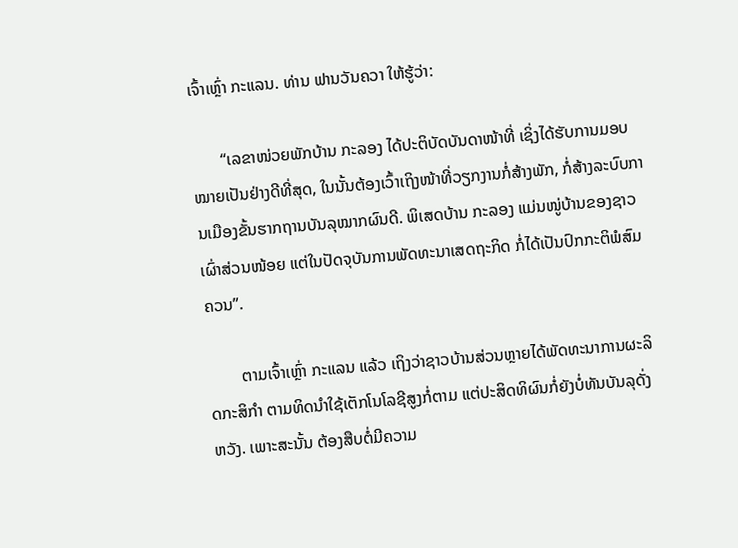ເຈົ້າເຫຼົ່າ ກະແລນ. ທ່ານ ຟານວັນຄວາ ໃຫ້ຮູ້ວ່າ:

       “ເລຂາໜ່ວຍພັກບ້ານ ກະລອງ ໄດ້ປະຕິບັດບັນດາໜ້າທີ່ ເຊິ່ງໄດ້ຮັບການມອບໝາຍເປັນຢ່າງດີທີ່ສຸດ, ໃນນັ້ນຕ້ອງເວົ້າເຖິງໜ້າທີ່ວຽກງານກໍ່ສ້າງພັກ, ກໍ່ສ້າງລະບົບການເມືອງຂັ້ນຮາກຖານບັນລຸໝາກຜົນດີ. ພິເສດບ້ານ ກະລອງ ແມ່ນໜູ່ບ້ານຂອງຊາວເຜົ່າສ່ວນໜ້ອຍ ແຕ່ໃນປັດຈຸບັນການພັດທະນາເສດຖະກິດ ກໍ່ໄດ້ເປັນປົກກະຕິພໍສົມຄວນ”.

        ຕາມເຈົ້າເຫຼົ່າ ກະແລນ ແລ້ວ ເຖິງວ່າຊາວບ້ານສ່ວນຫຼາຍໄດ້ພັດທະນາການຜະລິດກະສິກຳ ຕາມທິດນຳໃຊ້ເຕັກໂນໂລຊີສູງກໍ່ຕາມ ແຕ່ປະສິດທິຜົນກໍ່ຍັງບໍ່ທັນບັນລຸດັ່ງຫວັງ. ເພາະສະນັ້ນ ຕ້ອງສືບຕໍ່ມີຄວາມ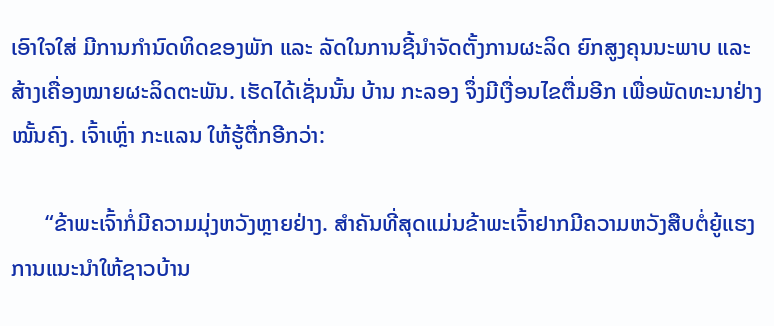ເອົາໃຈໃສ່ ມີການກຳນົດທິດຂອງພັກ ແລະ ລັດໃນການຊີ້ນຳຈັດຕັ້ງການຜະລິດ ຍົກສູງຄຸນນະພາບ ແລະ ສ້າງເຄື່ອງໝາຍຜະລິດຕະພັນ. ເຮັດໄດ້ເຊັ່ນນັ້ນ ບ້ານ ກະລອງ ຈຶ່ງມີເງື່ອນໄຂຕື່ມອີກ ເພື່ອພັດທະນາຢ່າງໝັ້ນຄົງ. ເຈົ້າເຫຼົ່າ ກະແລນ ໃຫ້ຮູ້ຕື່ກອີກວ່າ:

      “ຂ້າພະເຈົ້າກໍ່ມີຄວາມມຸ່ງຫວັງຫຼາຍຢ່າງ. ສຳຄັນທີ່ສຸດແມ່ນຂ້າພະເຈົ້າຢາກມີຄວາມຫວັງສືບຕໍ່ຍູ້ແຮງການແນະນຳໃຫ້ຊາວບ້ານ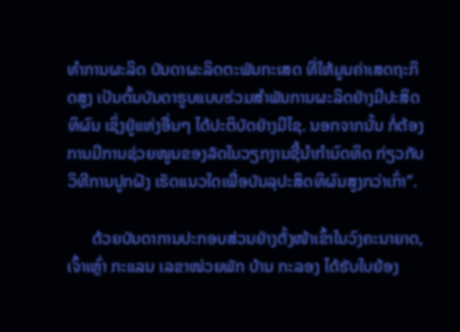ທຳການຜະລິດ ບັນດາຜະລິດຕະພັນກະເສດ ທີ່ໃຫ້ມູນຄ່າເສດຖະກິດສູງ ເປັນຕົ້ນບັນດາຮູບແບບຮ່ວມສຳພັນການຜະລິດຢ່າງມີປະສິດທິຜົນ ເຊິ່ງຢູ່ແຫ່ງອື່ນໆ ໄດ້ປະຕິບັດຢ່າງມີໄຊ. ນອກຈາກນັ້ນ ກໍ່ຕ້ອງການມີການຊ່ວຍໜູນຂອງລັດໃນວຽກງານຊີ້ນຳກຳນົດທິດ ກ່ຽວກັບວິທີການປູກຝັງ ເຮັດແນວໃດເພື່ອບັນລຸປະສິດທິຜົນສູງກວ່າເກົ່າ”.

      ດ້ວຍບັນດາການປະກອບສ່ວນຢ່າງຕັ້ງໜ້າເຂົ້າໃນວົງຄະນາຍາດ, ເຈົ້າເຫຼົ່າ ກະແລນ ເລຂາໜ່ວຍພັກ ບ້ານ ກະລອງ ໄດ້ຮັບໃບຍ້ອງ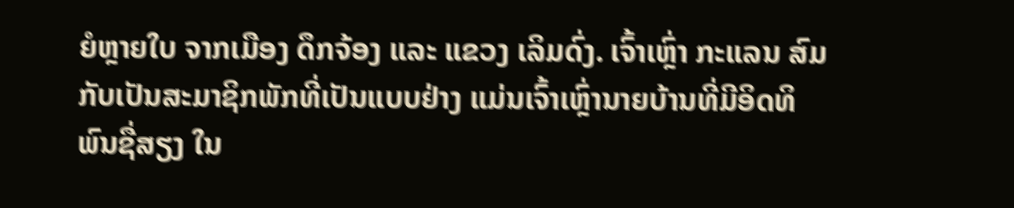ຍໍຫຼາຍໃບ ຈາກເມືອງ ດຶກຈ້ອງ ແລະ ແຂວງ ເລິມດົ່ງ. ເຈົ້າເຫຼົ່າ ກະແລນ ສົມກັບເປັນສະມາຊິກພັກທີ່ເປັນແບບຢ່າງ ແມ່ນເຈົ້າເຫຼົ່ານາຍບ້ານທີ່ມີອິດທິພົນຊື່ສຽງ ໃນ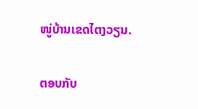ໜູ່ບ້ານເຂດໄຕງວຽນ.

ຕອບກັບ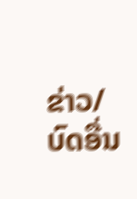ຂ່າວ/ບົດອື່ນ